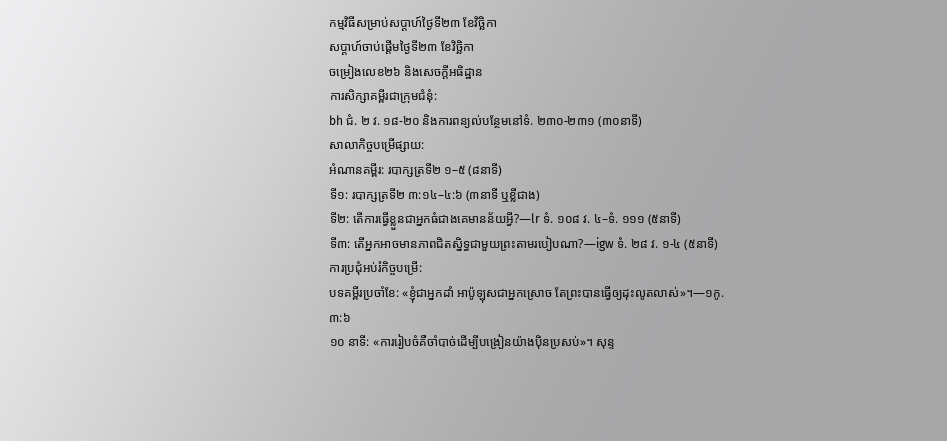កម្មវិធីសម្រាប់សប្ដាហ៍ថ្ងៃទី២៣ ខែវិច្ឆិកា
សប្ដាហ៍ចាប់ផ្ដើមថ្ងៃទី២៣ ខែវិច្ឆិកា
ចម្រៀងលេខ២៦ និងសេចក្ដីអធិដ្ឋាន
ការសិក្សាគម្ពីរជាក្រុមជំនុំ:
bh ជំ. ២ វ. ១៨-២០ និងការពន្យល់បន្ថែមនៅទំ. ២៣០-២៣១ (៣០នាទី)
សាលាកិច្ចបម្រើផ្សាយ:
អំណានគម្ពីរ: របាក្សត្រទី២ ១–៥ (៨នាទី)
ទី១: របាក្សត្រទី២ ៣:១៤–៤:៦ (៣នាទី ឬខ្លីជាង)
ទី២: តើការធ្វើខ្លួនជាអ្នកធំជាងគេមានន័យអ្វី?—lr ទំ. ១០៨ វ. ៤–ទំ. ១១១ (៥នាទី)
ទី៣: តើអ្នកអាចមានភាពជិតស្និទ្ធជាមួយព្រះតាមរបៀបណា?—igw ទំ. ២៨ វ. ១-៤ (៥នាទី)
ការប្រជុំអប់រំកិច្ចបម្រើ:
បទគម្ពីរប្រចាំខែ: «ខ្ញុំជាអ្នកដាំ អាប៉ូឡុសជាអ្នកស្រោច តែព្រះបានធ្វើឲ្យដុះលូតលាស់»។—១កូ. ៣:៦
១០ នាទី: «ការរៀបចំគឺចាំបាច់ដើម្បីបង្រៀនយ៉ាងប៉ិនប្រសប់»។ សុន្ទ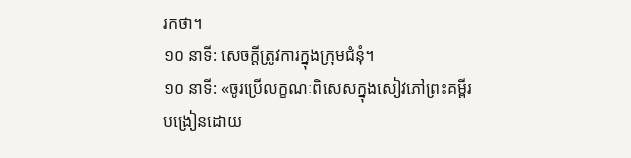រកថា។
១០ នាទី: សេចក្ដីត្រូវការក្នុងក្រុមជំនុំ។
១០ នាទី: «ចូរប្រើលក្ខណៈពិសេសក្នុងសៀវភៅព្រះគម្ពីរបង្រៀនដោយ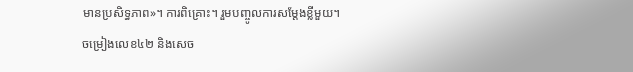មានប្រសិទ្ធភាព»។ ការពិគ្រោះ។ រួមបញ្ចូលការសម្ដែងខ្លីមួយ។
ចម្រៀងលេខ៤២ និងសេច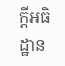ក្ដីអធិដ្ឋាន